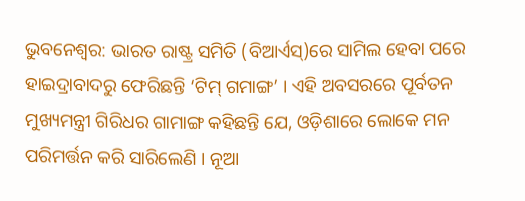ଭୁବନେଶ୍ୱର: ଭାରତ ରାଷ୍ଟ୍ର ସମିତି (ବିଆର୍ଏସ୍)ରେ ସାମିଲ ହେବା ପରେ ହାଇଦ୍ରାବାଦରୁ ଫେରିଛନ୍ତି ‘ଟିମ୍ ଗମାଙ୍ଗ’ । ଏହି ଅବସରରେ ପୂର୍ବତନ ମୁଖ୍ୟମନ୍ତ୍ରୀ ଗିରିଧର ଗାମାଙ୍ଗ କହିଛନ୍ତି ଯେ, ଓଡ଼ିଶାରେ ଲୋକେ ମନ ପରିମର୍ତ୍ତନ କରି ସାରିଲେଣି । ନୂଆ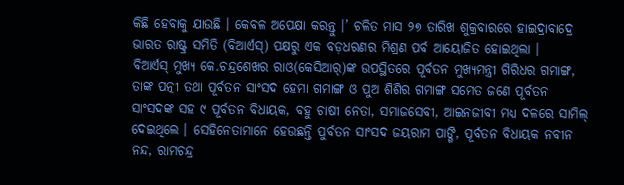କିଛି ହେବାକୁ ଯାଉଛି । କେବଳ ଅପେକ୍ଷା କରନ୍ତୁ ।’ ଚଳିତ ମାସ ୨୭ ତାରିଖ ଶୁକ୍ରବାରରେ ହାଇଦ୍ରାବାଦ୍ରେ ଭାରତ ରାଷ୍ଟ୍ର ସମିତି (ବିଆର୍ଏସ୍) ପକ୍ଷରୁ ଏକ ବଡ଼ଧରଣର ମିଶ୍ରଣ ପର୍ବ ଆୟୋଜିତ ହୋଇଥିଲା ।
ବିଆର୍ଏସ୍ ମୁଖ୍ୟ କେ.ଚନ୍ଦ୍ରଶେଖର ରାଓ(କେସିଆର୍)ଙ୍କ ଉପସ୍ଥିତରେ ପୂର୍ବତନ ମୁଖ୍ୟମନ୍ତ୍ରୀ ଗିରିଧର ଗମାଙ୍ଗ, ତାଙ୍କ ପତ୍ନୀ ତଥା ପୂର୍ବତନ ସାଂସଦ ହେମା ଗମାଙ୍ଗ ଓ ପୁଅ ଶିଶିର ଗମାଙ୍ଗ ସମେତ ଜଣେ ପୂର୍ବତନ ସାଂସଦଙ୍କ ସହ ୯ ପୂର୍ବତନ ବିଧାୟକ, ବହୁ ଚାଷୀ ନେତା, ସମାଜସେବୀ, ଆଇନଜୀବୀ ମଧ୍ୟ ଦଳରେ ସାମିଲ୍ ଦେଇଥିଲେ । ସେହିନେତାମାନେ ହେଉଛନ୍ତି ପୁର୍ବତନ ସାଂସଦ ଜୟରାମ ପାଙ୍ଗି, ପୂର୍ବତନ ବିଧାୟକ ନବୀନ ନନ୍ଦ, ରାମଚନ୍ଦ୍ର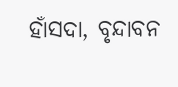ହାଁସଦା, ବୃନ୍ଦାବନ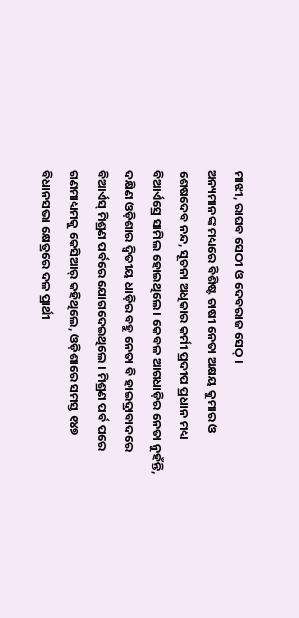ମାଝୀ, ରାଘବ ସେଠୀ ଓ ଦେବରାଜ ସେଠ୍ ।
ଅନ୍ୟମାନଙ୍କ ମଧ୍ୟରେ ବିଶିଷ୍ଟ ଚାଷୀ ନେତା ଅକ୍ଷୟ କୁମାର ଓ ଶେଷଦେବ ନନ୍ଦ, ସୂଚନା ଅଧିକାର କର୍ମୀ ପ୍ରଦୀପ ପ୍ରଧାନ ମଧ୍ୟ ବିଆର୍ଏସ୍ରେ ସାମିଲ ହୋଇଥିଲେ । କେବଳ ଆଗଧାଡ଼ିର ନେତା ନୁହଁନ୍ତି, ଦକ୍ଷିଣ ଓଡ଼ିଶାର ଦ୍ୱିତୀୟ ଧାଡ଼ିର ବହୁ ନେତା ବି ହାଇଦ୍ରାବାଦରେ ବିଆର୍ଏସ୍ ମିଶ୍ରଣ ପର୍ବରେ ଯୋଗଦେଇଥିଲେ । ମିଶ୍ରଣ ପର୍ବ ପରେ ଗଣମାଧ୍ୟମକୁ କେସିଆର୍ କହିଥିଲେ, ଓଡ଼ିଶାରେ ସମସ୍ତ ୧୪୭ ବିଧାନସଭା କ୍ଷେତ୍ରରେ ଦଳ ପ୍ରାର୍ଥୀ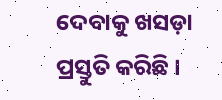ଦେବାକୁ ଖସଡ଼ା ପ୍ରସ୍ତୁତି କରିଛି ।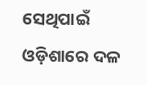ସେଥିପାଇଁ ଓଡ଼ିଶାରେ ଦଳ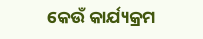କେଉଁ କାର୍ଯ୍ୟକ୍ରମ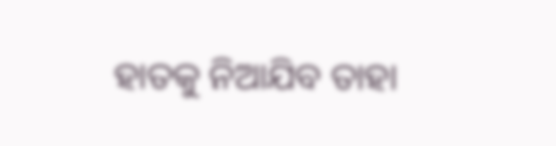ହାତକୁ ନିଆଯିବ ତାହା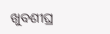ଖୁବଶୀଘ୍ର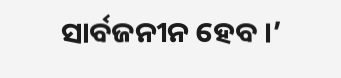ସାର୍ବଜନୀନ ହେବ ।’